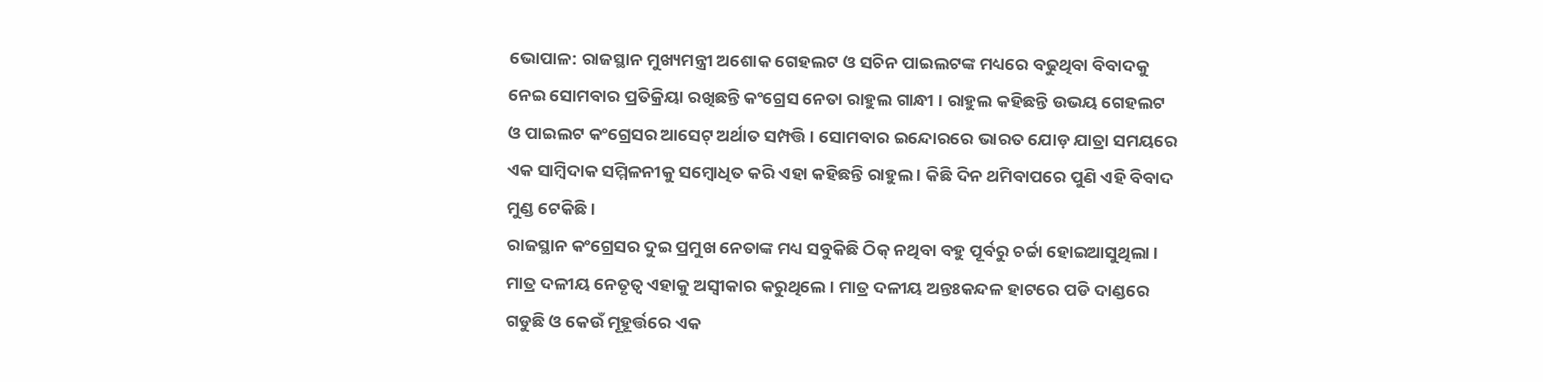ଭୋପାଳ: ରାଜସ୍ଥାନ ମୁଖ୍ୟମନ୍ତ୍ରୀ ଅଶୋକ ଗେହଲଟ ଓ ସଚିନ ପାଇଲଟଙ୍କ ମଧ୍ୟରେ ବଢୁଥିବା ବିବାଦକୁ ନେଇ ସୋମବାର ପ୍ରତିକ୍ରିୟା ରଖିଛନ୍ତି କଂଗ୍ରେସ ନେତା ରାହୁଲ ଗାନ୍ଧୀ । ରାହୁଲ କହିଛନ୍ତି ଉଭୟ ଗେହଲଟ ଓ ପାଇଲଟ କଂଗ୍ରେସର ଆସେଟ୍ ଅର୍ଥାତ ସମ୍ପତ୍ତି । ସୋମବାର ଇନ୍ଦୋରରେ ଭାରତ ଯୋଡ଼ ଯାତ୍ରା ସମୟରେ ଏକ ସାମ୍ବିଦାକ ସମ୍ମିଳନୀକୁ ସମ୍ବୋଧିତ କରି ଏହା କହିଛନ୍ତି ରାହୁଲ । କିଛି ଦିନ ଥମିବାପରେ ପୁଣି ଏହି ବିବାଦ ମୁଣ୍ଡ ଟେକିଛି ।
ରାଜସ୍ଥାନ କଂଗ୍ରେସର ଦୁଇ ପ୍ରମୁଖ ନେତାଙ୍କ ମଧ୍ୟ ସବୁକିଛି ଠିକ୍ ନଥିବା ବହୁ ପୂର୍ବରୁ ଚର୍ଚ୍ଚା ହୋଇଆସୁଥିଲା । ମାତ୍ର ଦଳୀୟ ନେତୃତ୍ବ ଏହାକୁ ଅସ୍ବୀକାର କରୁଥିଲେ । ମାତ୍ର ଦଳୀୟ ଅନ୍ତଃକନ୍ଦଳ ହାଟରେ ପଡି ଦାଣ୍ଡରେ ଗଡୁଛି ଓ କେଉଁ ମୂହୂର୍ତ୍ତରେ ଏକ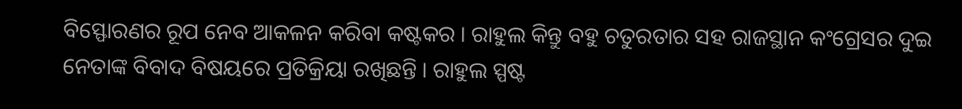ବିସ୍ଫୋରଣର ରୂପ ନେବ ଆକଳନ କରିବା କଷ୍ଟକର । ରାହୁଲ କିନ୍ତୁ ବହୁ ଚତୁରତାର ସହ ରାଜସ୍ଥାନ କଂଗ୍ରେସର ଦୁଇ ନେତାଙ୍କ ବିବାଦ ବିଷୟରେ ପ୍ରତିକ୍ରିୟା ରଖିଛନ୍ତି । ରାହୁଲ ସ୍ପଷ୍ଟ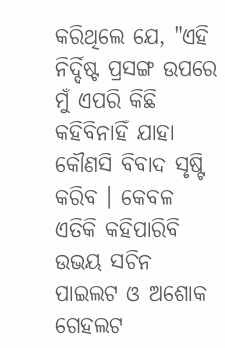କରିଥିଲେ ଯେ, "ଏହି ନିର୍ଦ୍ଦିଷ୍ଟ ପ୍ରସଙ୍ଗ ଉପରେ ମୁଁ ଏପରି କିଛି କହିବିନାହିଁ ଯାହା କୌଣସି ବିବାଦ ସୃଷ୍ଟି କରିବ । କେବଳ ଏତିକି କହିପାରିବି ଉଭୟ ସଚିନ ପାଇଲଟ ଓ ଅଶୋକ ଗେହଲଟ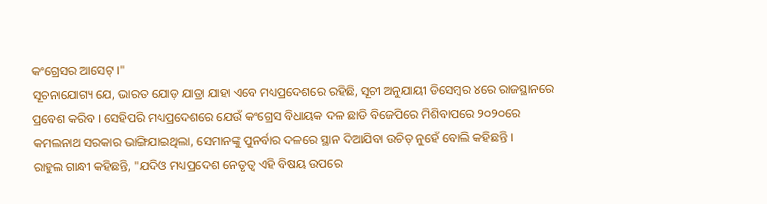କଂଗ୍ରେସର ଆସେଟ୍ ।"
ସୂଚନାଯୋଗ୍ୟ ଯେ, ଭାରତ ଯୋଡ଼ ଯାତ୍ରା ଯାହା ଏବେ ମଧ୍ୟପ୍ରଦେଶରେ ରହିଛି, ସୂଚୀ ଅନୁଯାୟୀ ଡିସେମ୍ବର ୪ରେ ରାଜସ୍ଥାନରେ ପ୍ରବେଶ କରିବ । ସେହିପରି ମଧ୍ୟପ୍ରଦେଶରେ ଯେଉଁ କଂଗ୍ରେସ ବିଧାୟକ ଦଳ ଛାଡି ବିଜେପିରେ ମିଶିବାପରେ ୨୦୨୦ରେ କମଲନାଥ ସରକାର ଭାଙ୍ଗିଯାଇଥିଲା, ସେମାନଙ୍କୁ ପୁନର୍ବାର ଦଳରେ ସ୍ଥାନ ଦିଆଯିବା ଉଚିତ୍ ନୁହେଁ ବୋଲି କହିଛନ୍ତି ।
ରାହୁଲ ଗାନ୍ଧୀ କହିଛନ୍ତି, "ଯଦିଓ ମଧ୍ୟପ୍ରଦେଶ ନେତୃତ୍ବ ଏହି ବିଷୟ ଉପରେ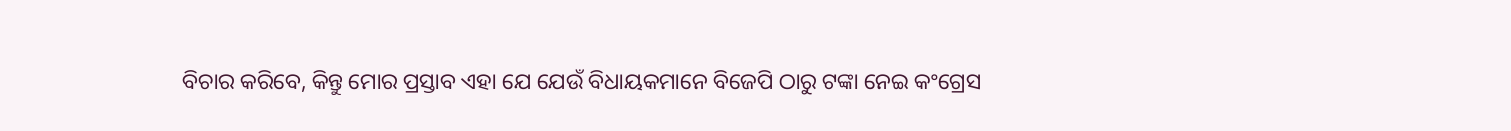ବିଚାର କରିବେ, କିନ୍ତୁ ମୋର ପ୍ରସ୍ତାବ ଏହା ଯେ ଯେଉଁ ବିଧାୟକମାନେ ବିଜେପି ଠାରୁ ଟଙ୍କା ନେଇ କଂଗ୍ରେସ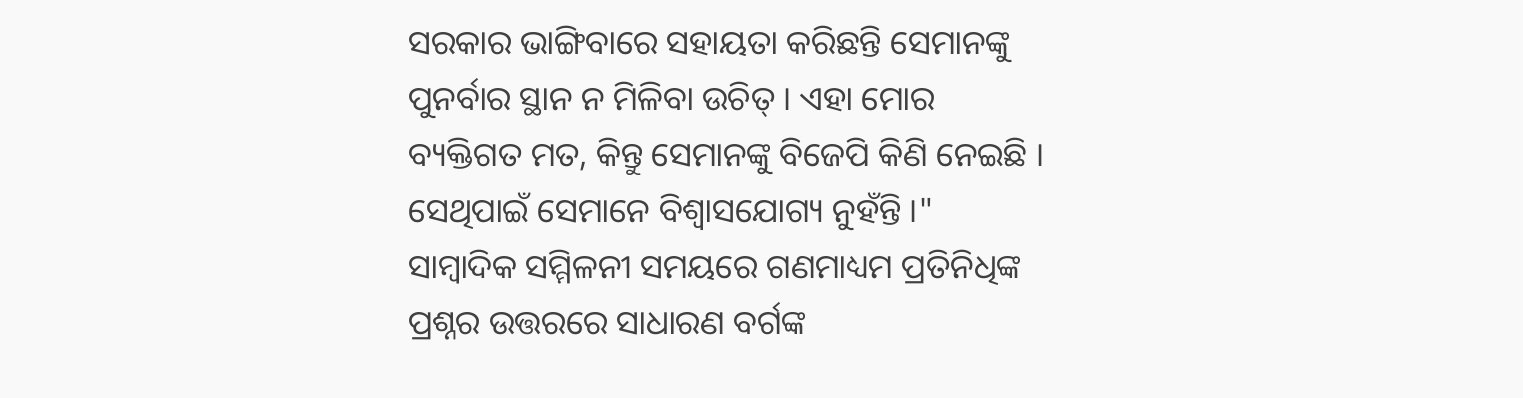ସରକାର ଭାଙ୍ଗିବାରେ ସହାୟତା କରିଛନ୍ତି ସେମାନଙ୍କୁ ପୁନର୍ବାର ସ୍ଥାନ ନ ମିଳିବା ଉଚିତ୍ । ଏହା ମୋର ବ୍ୟକ୍ତିଗତ ମତ, କିନ୍ତୁ ସେମାନଙ୍କୁ ବିଜେପି କିଣି ନେଇଛି । ସେଥିପାଇଁ ସେମାନେ ବିଶ୍ବାସଯୋଗ୍ୟ ନୁହଁନ୍ତି ।"
ସାମ୍ବାଦିକ ସମ୍ମିଳନୀ ସମୟରେ ଗଣମାଧ୍ୟମ ପ୍ରତିନିଧିଙ୍କ ପ୍ରଶ୍ନର ଉତ୍ତରରେ ସାଧାରଣ ବର୍ଗଙ୍କ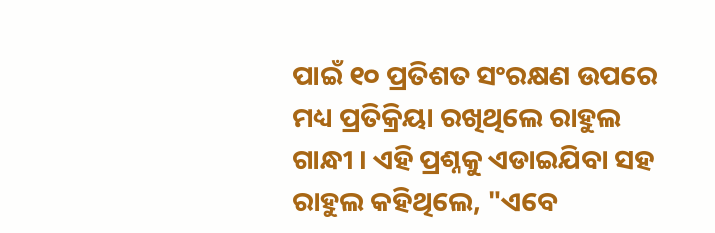ପାଇଁ ୧୦ ପ୍ରତିଶତ ସଂରକ୍ଷଣ ଉପରେ ମଧ୍ୟ ପ୍ରତିକ୍ରିୟା ରଖିଥିଲେ ରାହୁଲ ଗାନ୍ଧୀ । ଏହି ପ୍ରଶ୍ନକୁ ଏଡାଇଯିବା ସହ ରାହୁଲ କହିଥିଲେ, "ଏବେ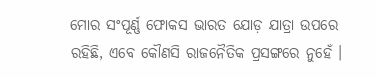ମୋର ସଂପୂର୍ଣ୍ଣ ଫୋକସ ଭାରତ ଯୋଡ଼ ଯାତ୍ରା ଉପରେ ରହିଛି, ଏବେ କୌଣସି ରାଜନୈତିକ ପ୍ରସଙ୍ଗରେ ନୁହେଁ ।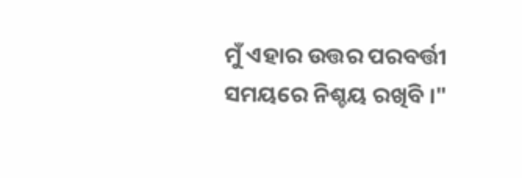ମୁଁ ଏହାର ଉତ୍ତର ପରବର୍ତ୍ତୀ ସମୟରେ ନିଶ୍ଚୟ ରଖିବି ।"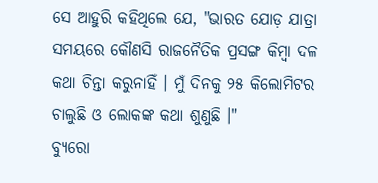ସେ ଆହୁରି କହିଥିଲେ ଯେ, "ଭାରତ ଯୋଡ଼ ଯାତ୍ରା ସମୟରେ କୌଣସି ରାଜନୈତିକ ପ୍ରସଙ୍ଗ କିମ୍ବା ଦଳ କଥା ଚିନ୍ତା କରୁନାହିଁ । ମୁଁ ଦିନକୁ ୨୫ କିଲୋମିଟର ଚାଲୁଛି ଓ ଲୋକଙ୍କ କଥା ଶୁଣୁଛି ।"
ବ୍ୟୁରୋ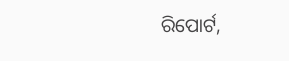ରିପୋର୍ଟ,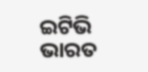ଇଟିଭି ଭାରତ